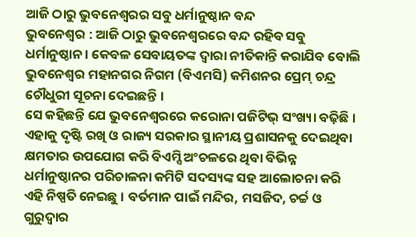ଆଜି ଠାରୁ ଭୁବନେଶ୍ୱରର ସବୁ ଧର୍ମାନୁଷ୍ଠାନ ବନ୍ଦ
ଭୁବନେଶ୍ୱର : ଆଜି ଠାରୁ ଭୁବନେଶ୍ୱରରେ ବନ୍ଦ ରହିବ ସବୁ ଧର୍ମାନୁଷ୍ଠାନ । କେବଳ ସେବାୟତଙ୍କ ଦ୍ୱାରା ନୀତିକାନ୍ତି କରାଯିବ ବୋଲି ଭୁବନେଶ୍ୱର ମହାନଗର ନିଗମ (ବିଏମସି) କମିଶନର ପ୍ରେମ୍ ଚନ୍ଦ୍ର ଚୌଧୁରୀ ସୂଚନା ଦେଇଛନ୍ତି ।
ସେ କହିଛନ୍ତି ଯେ ଭୁବନେଶ୍ୱରରେ କରୋନା ପଜିଟିଭ୍ ସଂଖ୍ୟା ବଢ଼ିଛି । ଏହାକୁ ଦୃଷ୍ଟି ରଖି ଓ ରାଜ୍ୟ ସରକାର ସ୍ଥାନୀୟ ପ୍ରଶାସନକୁ ଦେଇଥିବା କ୍ଷମତାର ଉପଯୋଗ କରି ବିଏମ୍ସି ଅଂଚଳରେ ଥିବା ବିଭିନ୍ନ ଧର୍ମାନୁଷ୍ଠାନର ପରିଚାଳନା କମିଟି ସଦସ୍ୟଙ୍କ ସହ ଆଲୋଚନା କରି ଏହି ନିଷ୍ପତି ନେଇଛୁ । ବର୍ତମାନ ପାଇଁ ମନ୍ଦିର, ମସଜିଦ, ଚର୍ଚ୍ଚ ଓ ଗୁରୁଦ୍ୱାର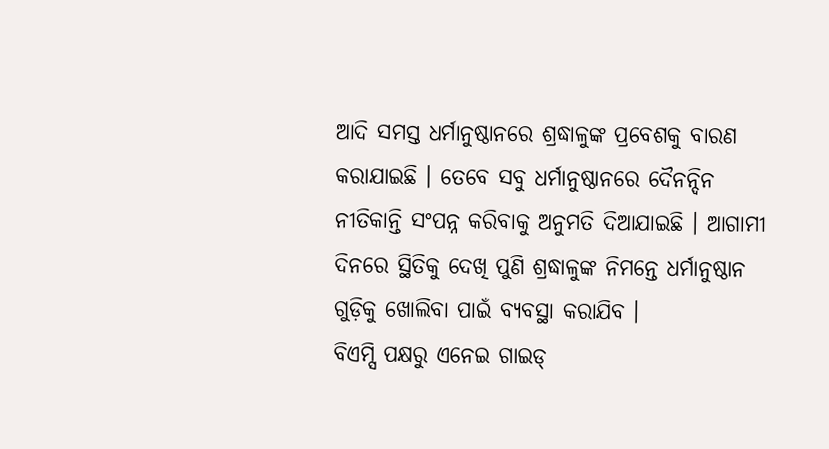ଆଦି ସମସ୍ତ ଧର୍ମାନୁଷ୍ଠାନରେ ଶ୍ରଦ୍ଧାଳୁଙ୍କ ପ୍ରବେଶକୁ ବାରଣ କରାଯାଇଛି । ତେବେ ସବୁ ଧର୍ମାନୁଷ୍ଠାନରେ ଦୈନନ୍ଦିନ ନୀତିକାନ୍ତି ସଂପନ୍ନ କରିବାକୁ ଅନୁମତି ଦିଆଯାଇଛି । ଆଗାମୀ ଦିନରେ ସ୍ଥିତିକୁ ଦେଖି ପୁଣି ଶ୍ରଦ୍ଧାଳୁଙ୍କ ନିମନ୍ତେ ଧର୍ମାନୁଷ୍ଠାନ ଗୁଡ଼ିକୁ ଖୋଲିବା ପାଇଁ ବ୍ୟବସ୍ଥା କରାଯିବ ।
ବିଏମ୍ସି ପକ୍ଷରୁ ଏନେଇ ଗାଇଡ୍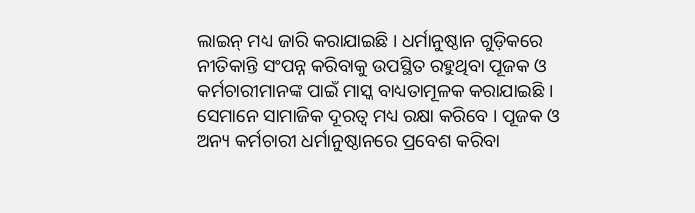ଲାଇନ୍ ମଧ୍ୟ ଜାରି କରାଯାଇଛି । ଧର୍ମାନୁଷ୍ଠାନ ଗୁଡ଼ିକରେ ନୀତିକାନ୍ତି ସଂପନ୍ନ କରିବାକୁ ଉପସ୍ଥିତ ରହୁଥିବା ପୂଜକ ଓ କର୍ମଚାରୀମାନଙ୍କ ପାଇଁ ମାସ୍କ ବାଧ୍ୟତାମୂଳକ କରାଯାଇଛି । ସେମାନେ ସାମାଜିକ ଦୂରତ୍ୱ ମଧ୍ୟ ରକ୍ଷା କରିବେ । ପୂଜକ ଓ ଅନ୍ୟ କର୍ମଚାରୀ ଧର୍ମାନୁଷ୍ଠାନରେ ପ୍ରବେଶ କରିବା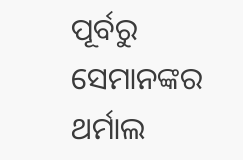ପୂର୍ବରୁ ସେମାନଙ୍କର ଥର୍ମାଲ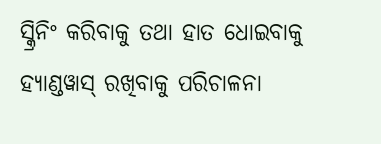ସ୍କ୍ରିନିଂ କରିବାକୁ ତଥା ହାତ ଧୋଇବାକୁ ହ୍ୟାଣ୍ଡୱାସ୍ ରଖିବାକୁ ପରିଚାଳନା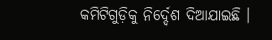କମିଟିଗୁଡ଼ିକୁ ନିର୍ଦ୍ଦେଶ ଦିଆଯାଇଛି ।